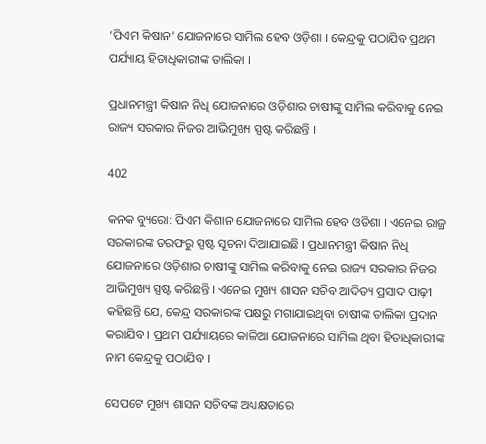‘ପିଏମ କିଷାନ’ ଯୋଜନାରେ ସାମିଲ ହେବ ଓଡ଼ିଶା । କେନ୍ଦ୍ରକୁ ପଠାଯିବ ପ୍ରଥମ ପର୍ଯ୍ୟାୟ ହିତାଧିକାରୀଙ୍କ ତାଲିକା ।

ପ୍ରଧାନମନ୍ତ୍ରୀ କିଷାନ ନିଧି ଯୋଜନାରେ ଓଡ଼ିଶାର ଚାଷୀଙ୍କୁ ସାମିଲ କରିବାକୁ ନେଇ ରାଜ୍ୟ ସରକାର ନିଜର ଆଭିମୁଖ୍ୟ ସ୍ପଷ୍ଟ କରିଛନ୍ତି ।

402

କନକ ବ୍ୟୁରୋ: ପିଏମ କିଶାନ ଯୋଜନାରେ ସାମିଲ ହେବ ଓଡିଶା । ଏନେଇ ରାଜ୍ର ସରକାରଙ୍କ ତରଫରୁ ସ୍ପଷ୍ଟ ସୂଚନା ଦିଆଯାଇଛି । ପ୍ରଧାନମନ୍ତ୍ରୀ କିଷାନ ନିଧି ଯୋଜନାରେ ଓଡ଼ିଶାର ଚାଷୀଙ୍କୁ ସାମିଲ କରିବାକୁ ନେଇ ରାଜ୍ୟ ସରକାର ନିଜର ଆଭିମୁଖ୍ୟ ସ୍ପଷ୍ଟ କରିଛନ୍ତି । ଏନେଇ ମୁଖ୍ୟ ଶାସନ ସଚିବ ଆଦିତ୍ୟ ପ୍ରସାଦ ପାଢ଼ୀ କହିଛନ୍ତି ଯେ, କେନ୍ଦ୍ର ସରକାରଙ୍କ ପକ୍ଷରୁ ମଗାଯାଇଥିବା ଚାଷୀଙ୍କ ତାଲିକା ପ୍ରଦାନ କରାଯିବ । ପ୍ରଥମ ପର୍ଯ୍ୟାୟରେ କାଳିଆ ଯୋଜନାରେ ସାମିଲ ଥିବା ହିତାଧିକାରୀଙ୍କ ନାମ କେନ୍ଦ୍ରକୁ ପଠାଯିବ ।

ସେପଟେ ମୁଖ୍ୟ ଶାସନ ସଚିବଙ୍କ ଅଧ୍ୟକ୍ଷତାରେ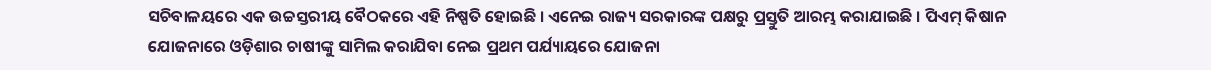ସଚିବାଳୟରେ ଏକ ଉଚ୍ଚସ୍ତରୀୟ ବୈଠକରେ ଏହି ନିଷ୍ପତି ହୋଇଛି । ଏନେଇ ରାଜ୍ୟ ସରକାରଙ୍କ ପକ୍ଷରୁ ପ୍ରସ୍ତୁତି ଆରମ୍ଭ କରାଯାଇଛି । ପିଏମ୍ କିଷାନ ଯୋଜନାରେ ଓଡ଼ିଶାର ଚାଷୀଙ୍କୁ ସାମିଲ କରାଯିବା ନେଇ ପ୍ରଥମ ପର୍ଯ୍ୟାୟରେ ଯୋଜନା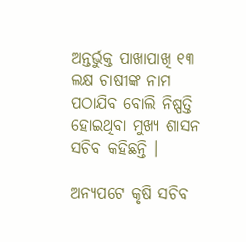ଅନ୍ତର୍ଭୁକ୍ତ ପାଖାପାଖି ୧୩ ଲକ୍ଷ ଚାଷୀଙ୍କ ନାମ ପଠାଯିବ ବୋଲି ନିଷ୍ପତ୍ତି ହୋଇଥିବା ମୁଖ୍ୟ ଶାସନ ସଚିବ କହିଛନ୍ତି ।

ଅନ୍ୟପଟେ କୃଷି ସଚିବ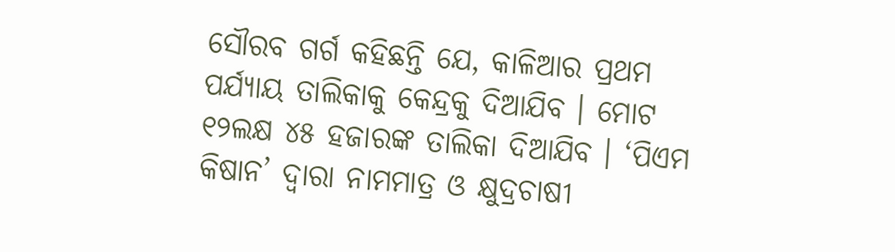ସୌରବ ଗର୍ଗ କହିଛନ୍ତି ଯେ, କାଳିଆର ପ୍ରଥମ ପର୍ଯ୍ୟାୟ ତାଲିକାକୁ କେନ୍ଦ୍ରକୁ ଦିଆଯିବ । ମୋଟ ୧୨ଲକ୍ଷ ୪୫ ହଜାରଙ୍କ ତାଲିକା ଦିଆଯିବ । ‘ପିଏମ କିଷାନ’ ଦ୍ୱାରା ନାମମାତ୍ର ଓ କ୍ଷୁଦ୍ରଚାଷୀ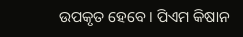ଉପକୃତ ହେବେ । ପିଏମ କିଷାନ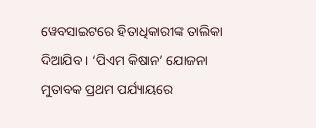ୱେବସାଇଟରେ ହିତାଧିକାରୀଙ୍କ ତାଲିକା ଦିଆଯିବ । ‘ପିଏମ କିଷାନ’ ଯୋଜନା ମୁତାବକ ପ୍ରଥମ ପର୍ଯ୍ୟାୟରେ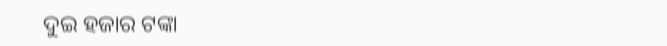ଦୁଇ ହଜାର ଟଙ୍କା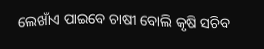ଲେଖାଁଏ ପାଇବେ ଚାଷୀ ବୋଲି କୃଷି ସଚିବ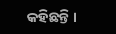କହିଛନ୍ତି ।